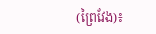(ព្រៃវែង)៖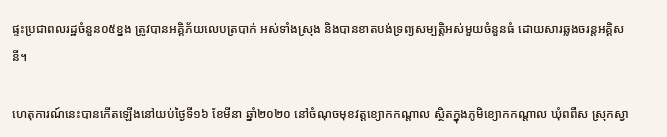ផ្ទះប្រជាពលរដ្ឋចំនួន០៥ខ្នង ត្រូវបានអគ្គិភ័យលេបត្របាក់ អស់ទាំងស្រុង និងបានខាតបង់ទ្រព្យសម្បត្តិអស់មួយចំនួនធំ ដោយសារឆ្លងចរន្តអគ្គិសនី។

ហេតុការណ៍នេះបានកើតឡើងនៅយប់ថ្ងៃទី១៦ ខែមីនា ឆ្នាំ២០២០ នៅចំណុចមុខវត្តខ្យោកកណ្តាល ស្ថិតក្នុងភូមិខ្យោកកណ្តាល ឃុំពពឺស ស្រុកស្វា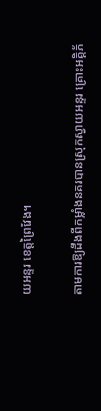យអន្ទរ ខេត្តព្រៃវែង។

តាមការឱ្យដឹងពីកម្លាំងនគរបានស្រុកស្វាយអន្ទរ គ្រោះអគ្គិភ័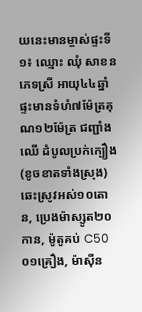យនេះមានម្ចាស់ផ្ទះទី១៖ ឈ្មោះ ឈុំ សាខន ភេទស្រី អាយុ៤៤ឆ្នាំ ផ្ទះមានទំហំ៧ម៉ែត្រគុណ១២ម៉ែត្រ ជញ្ជាំងឈើ ដំបូលប្រក់ក្បឿង (ខូចខាតទាំងស្រុង) ឆេះស្រូវអស់១០តោន, ប្រេងម៉ាស្សូត២០កាន, ម៉ូតូគប់ C50 ០១គ្រឿង, ម៉ាស៊ីន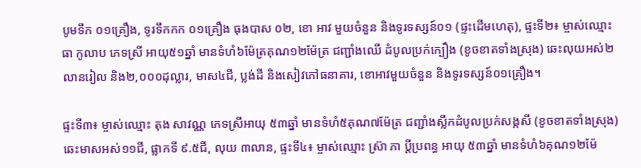បូមទឹក ០១គ្រឿង, ទូរទឹកកក ០១គ្រឿង ធុងបាស ០២, ខោ អាវ មួយចំនួន និងទូរទស្សន៍០១ (ផ្ទះដើមហេតុ), ផ្ទះទី២៖ ម្ចាស់ឈ្មោះ ធា កូលាប ភេទស្រី អាយុ៥១ឆ្នាំ មានទំហំ៦ម៉ែត្រគុណ១២ម៉ែត្រ ជញ្ជាំងឈើ ដំបូលប្រក់ក្បឿង (ខូចខាតទាំងស្រុង) ឆេះលុយអស់២លានរៀល និង២,០០០ដុល្លារ, មាស៤ជី, ប្លង់ដី និងសៀវភៅធនាគារ, ខោអាវមួយចំនួន និងទូរទស្សន៍០១គ្រឿង។

ផ្ទះទី៣៖ ម្ចាស់ឈ្មោះ តុង សាវណ្ណ ភេទស្រីអាយុ ៥៣ឆ្នាំ មានទំហំ៥គុណ៧ម៉ែត្រ ជញ្ជាំងស្លឹកដំបូលប្រក់សង្កសី (ខូចខាតទាំងស្រុង) ឆេះមាសអស់១១ជី, ផ្លាកទី ៩.៥ជី, លុយ ៣លាន, ផ្ទះទី៤៖ ម្ចាស់ឈ្មោះ ស្រ៊ា ភា ប្តីប្រពន្ធ អាយុ ៥៣ឆ្នាំ មានទំហំ៦គុណ១២ម៉ែ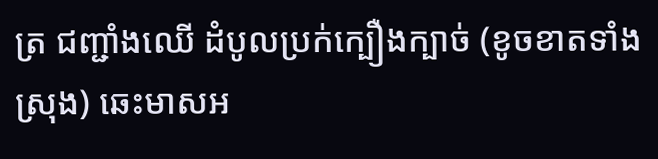ត្រ ជញ្ជាំងឈើ ដំបូលប្រក់ក្បឿងក្បាច់ (ខូចខាតទាំងស្រុង) ឆេះមាសអ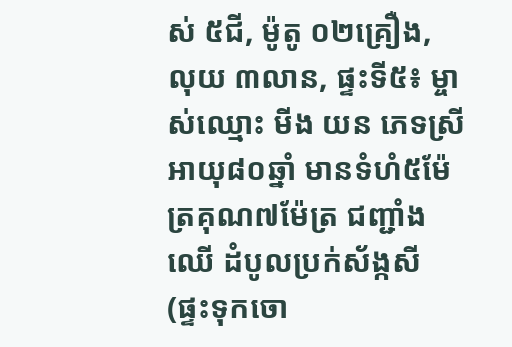ស់ ៥ជី, ម៉ូតូ ០២គ្រឿង, លុយ ៣លាន, ផ្ទះទី៥៖ ម្ចាស់ឈ្មោះ មីង យន ភេទស្រី អាយុ៨០ឆ្នាំ មានទំហំ៥ម៉ែត្រគុណ៧ម៉ែត្រ ជញ្ជាំងឈើ ដំបូលប្រក់ស័ង្កសី (ផ្ទះទុកចោ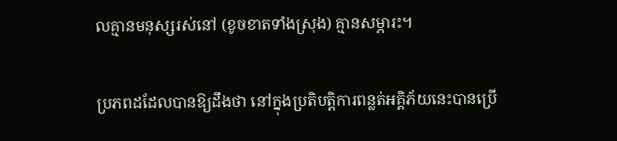លគ្មានមនុស្សរស់នៅ (ខូចខាតទាំងស្រុង) គ្មានសម្ភារះ។

ប្រភពដដែលបានឱ្យដឹងថា នៅក្នុងប្រតិបត្តិការពន្លត់អគ្គិភ័យនេះបានប្រើ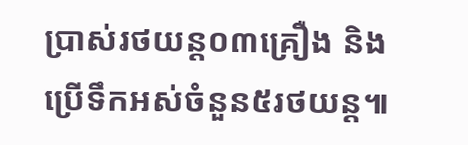ប្រាស់រថយន្ត០៣គ្រឿង និងប្រើទឹកអស់ចំនួន៥រថយន្ត៕